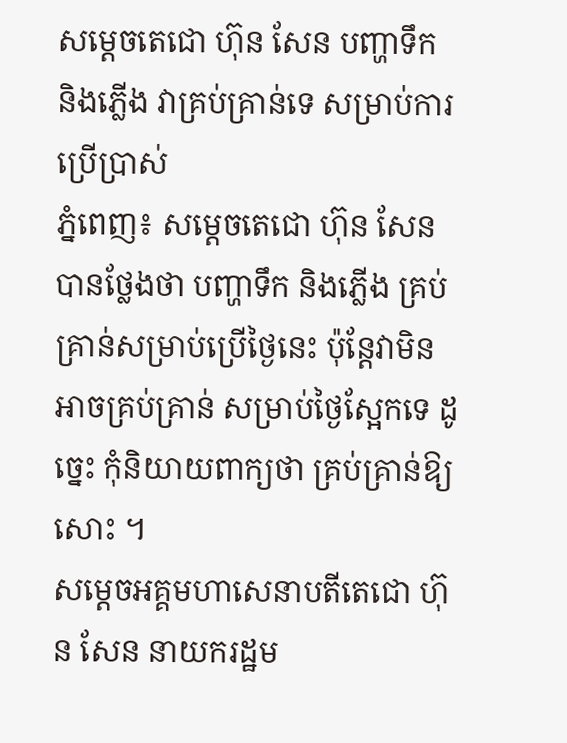សម្តេចតេជោ ហ៊ុន សែន បញ្ហាទឹក និងភ្លើង វាគ្រប់គ្រាន់ទេ សម្រាប់ការប្រើប្រាស់
ភ្នំពេញ៖ សម្តេចតេជោ ហ៊ុន សែន បានថ្លែងថា បញ្ហាទឹក និងភ្លើង គ្រប់គ្រាន់សម្រាប់ប្រើថ្ងៃនេះ ប៉ុន្តែវាមិនអាចគ្រប់គ្រាន់ សម្រាប់ថ្ងៃស្អែកទេ ដូច្នេះ កុំនិយាយពាក្យថា គ្រប់គ្រាន់ឱ្យសោះ ។
សម្តេចអគ្គមហាសេនាបតីតេជោ ហ៊ុន សែន នាយករដ្ឋម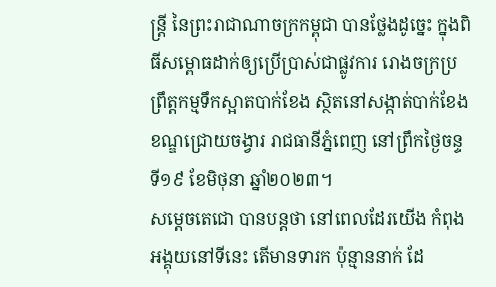ន្ត្រី នៃព្រះរាជាណាចក្រកម្ពុជា បានថ្លែងដូច្នេះ ក្នុងពិធីសម្ពោធដាក់ឲ្យប្រើប្រាស់ជាផ្លូវការ រោងចក្រប្រព្រឹត្តកម្មទឹកស្អាតបាក់ខែង ស្ថិតនៅសង្កាត់បាក់ខែង ខណ្ឌជ្រោយចង្វារ រាជធានីភ្នំពេញ នៅព្រឹកថ្ងៃចន្ទ ទី១៩ ខែមិថុនា ឆ្នាំ២០២៣។
សម្តេចតេជោ បានបន្តថា នៅពេលដែរយើង កំពុងអង្គុយនៅទីនេះ តើមានទារក ប៉ុន្មាននាក់ ដែ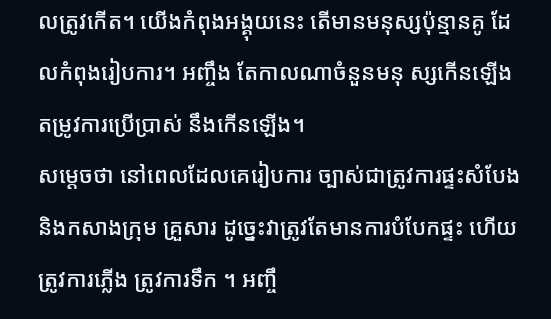លត្រូវកើត។ យើងកំពុងអង្គុយនេះ តើមានមនុស្សប៉ុន្មានគូ ដែលកំពុងរៀបការ។ អញ្ចឹង តែកាលណាចំនួនមនុ ស្សកើនឡើង តម្រូវការប្រើប្រាស់ នឹងកើនឡើង។
សម្ដេចថា នៅពេលដែលគេរៀបការ ច្បាស់ជាត្រូវការផ្ទះសំបែង និងកសាងក្រុម គ្រួសារ ដូច្នេះវាត្រូវតែមានការបំបែកផ្ទះ ហើយត្រូវការភ្លើង ត្រូវការទឹក ។ អញ្ចឹ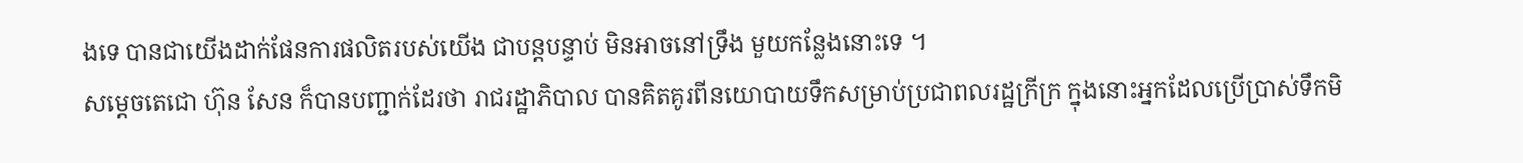ងទេ បានជាយើងដាក់ផែនការផលិតរបស់យើង ជាបន្តបន្ទាប់ មិនអាចនៅទ្រឹង មួយកន្លែងនោះទេ ។
សម្ដេចតេជោ ហ៊ុន សែន ក៏បានបញ្ជាក់ដែរថា រាជរដ្ឋាភិបាល បានគិតគូរពីនយោបាយទឹកសម្រាប់ប្រជាពលរដ្ឋក្រីក្រ ក្នុងនោះអ្នកដែលប្រើប្រាស់ទឹកមិ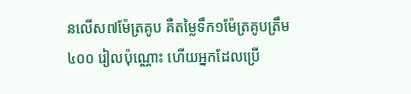នលើស៧ម៉ែត្រគូប គឺតម្លៃទឹក១ម៉ែត្រគូបត្រឹម៤០០ រៀលប៉ុណ្ណោះ ហើយអ្នកដែលប្រើ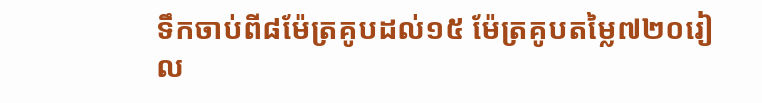ទឹកចាប់ពី៨ម៉ែត្រគូបដល់១៥ ម៉ែត្រគូបតម្លៃ៧២០រៀល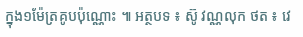ក្នុង១ម៉ែត្រគូបប៉ុណ្ណោះ ៕ អត្ថបទ ៖ ស៊ូ វណ្ណលុក ថត ៖ វេ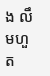ង លឹមហួត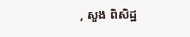, សួង ពិសិដ្ឋ